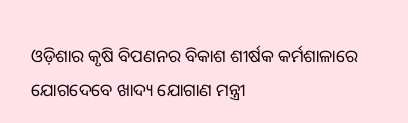ଓଡ଼ିଶାର କୃଷି ବିପଣନର ବିକାଶ ଶୀର୍ଷକ କର୍ମଶାଳାରେ ଯୋଗଦେବେ ଖାଦ୍ୟ ଯୋଗାଣ ମନ୍ତ୍ରୀ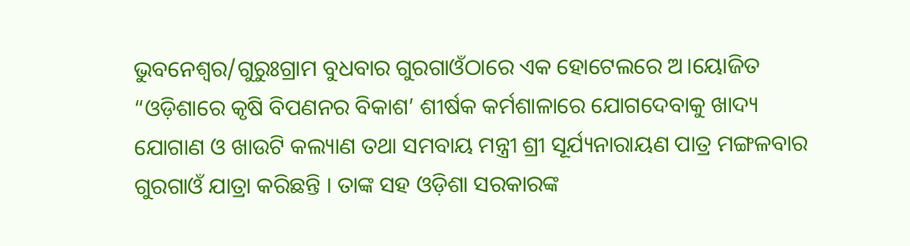ଭୁବନେଶ୍ୱର/ଗୁରୁଃଗ୍ରାମ ବୁଧବାର ଗୁରଗାଓଁଠାରେ ଏକ ହୋଟେଲରେ ଅ।ୟୋଜିତ “ଓଡ଼ିଶାରେ କୃଷି ବିପଣନର ବିକାଶ’ ଶୀର୍ଷକ କର୍ମଶାଳାରେ ଯୋଗଦେବାକୁ ଖାଦ୍ୟ ଯୋଗାଣ ଓ ଖାଉଟି କଲ୍ୟାଣ ତଥା ସମବାୟ ମନ୍ତ୍ରୀ ଶ୍ରୀ ସୂର୍ଯ୍ୟନାରାୟଣ ପାତ୍ର ମଙ୍ଗଳବାର ଗୁରଗାଓଁ ଯାତ୍ରା କରିଛନ୍ତି । ତାଙ୍କ ସହ ଓଡ଼ିଶା ସରକାରଙ୍କ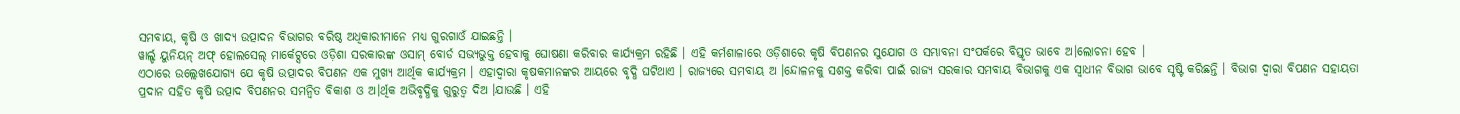ସମବାୟ, କୃଷି ଓ ଖାଦ୍ୟ ଉତ୍ପାଦନ ବିଭାଗର ବରିଷ୍ଠ ଅଧିକାରୀମାନେ ମଧ୍ୟ ଗୁରଗାଓଁ ଯାଇଛନ୍ତି ।
ୱାର୍ଲ୍ଡ ୟୁନିୟନ୍ ଅଫ୍ ହୋଲସେଲ୍ ମାର୍କେଟ୍ସରେ ଓଡ଼ିଶା ସରକାରଙ୍କ ଓସାମ୍ ବୋର୍ଡ ସଭ୍ୟଭୁକ୍ତ ହେବାକୁ ଘୋଷଣା କରିବାର କାର୍ଯ୍ୟକ୍ରମ ରହିଛି । ଏହି କର୍ମଶାଳାରେ ଓଡ଼ିଶାରେ କୃଷି ବିପଣନର ସୁଯୋଗ ଓ ସମ୍ଭାବନା ସଂପର୍କରେ ବିସ୍ତୃତ ଭାବେ ଅ।ଲୋଚନା ହେବ ।
ଏଠାରେ ଉଲ୍ଲେଖଯୋଗ୍ୟ ଯେ କୃଷି ଉତ୍ପାଦର ବିପଣନ ଏକ ମୁଖ୍ୟ ଆର୍ଥିକ କାର୍ଯ୍ୟକ୍ରମ । ଏହାଦ୍ୱାରା କୃଷକମାନଙ୍କର ଆୟରେ ବୃଦ୍ଧି ଘଟିଥାଏ । ରାଜ୍ୟରେ ସମବାୟ ଅ ।ନ୍ଦୋଳନକୁ ସଶକ୍ତ କରିବା ପାଇଁ ରାଜ୍ୟ ସରକାର ସମବାୟ ବିଭାଗକୁ ଏକ ସ୍ୱାଧୀନ ବିଭାଗ ଭାବେ ସୃଷ୍ଟି କରିଛନ୍ତି । ବିଭାଗ ଦ୍ୱାରା ବିପଣନ ସହାୟତା ପ୍ରଦାନ ସହିତ କୃଷି ଉତ୍ପାଦ ବିପଣନର ସମନ୍ୱିତ ବିକାଶ ଓ ଅ।ର୍ଥିକ ଅଭିବୃଦ୍ଧିକୁ ଗୁରୁତ୍ୱ ଦିଅ ।ଯାଉଛି । ଏହି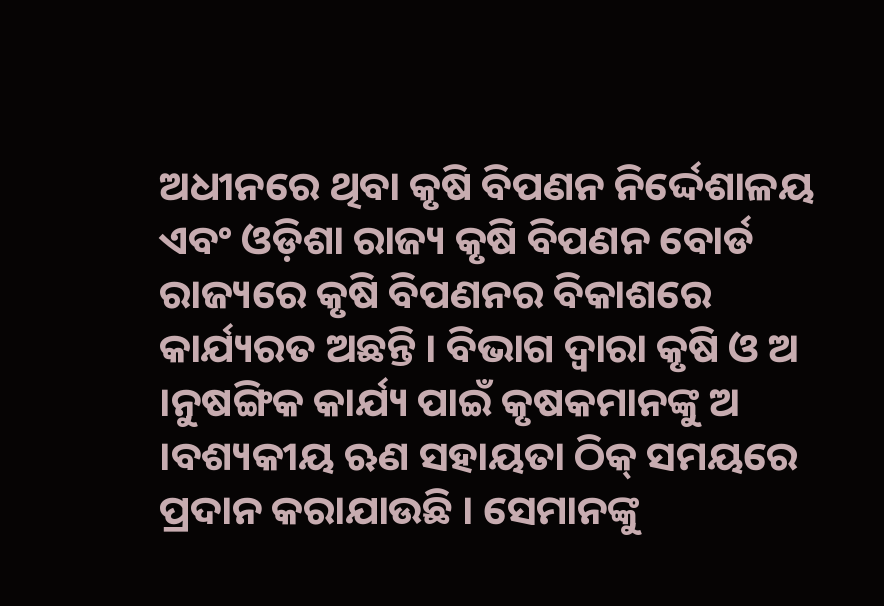ଅଧୀନରେ ଥିବା କୃଷି ବିପଣନ ନିର୍ଦ୍ଦେଶାଳୟ ଏବଂ ଓଡ଼ିଶା ରାଜ୍ୟ କୃଷି ବିପଣନ ବୋର୍ଡ ରାଜ୍ୟରେ କୃଷି ବିପଣନର ବିକାଶରେ କାର୍ଯ୍ୟରତ ଅଛନ୍ତି । ବିଭାଗ ଦ୍ୱାରା କୃଷି ଓ ଅ ।ନୁଷଙ୍ଗିକ କାର୍ଯ୍ୟ ପାଇଁ କୃଷକମାନଙ୍କୁ ଅ ।ବଶ୍ୟକୀୟ ଋଣ ସହାୟତା ଠିକ୍ ସମୟରେ ପ୍ରଦାନ କରାଯାଉଛି । ସେମାନଙ୍କୁ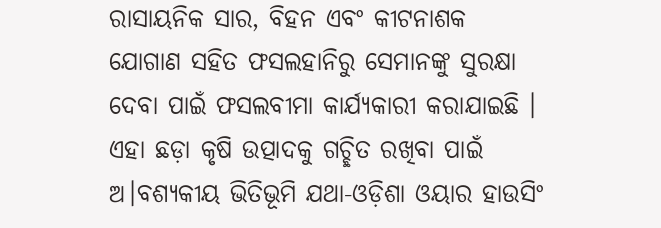ରାସାୟନିକ ସାର, ବିହନ ଏବଂ କୀଟନାଶକ ଯୋଗାଣ ସହିତ ଫସଲହାନିରୁ ସେମାନଙ୍କୁ ସୁରକ୍ଷା ଦେବା ପାଇଁ ଫସଲବୀମା କାର୍ଯ୍ୟକାରୀ କରାଯାଇଛି । ଏହା ଛଡ଼ା କୃଷି ଉତ୍ପାଦକୁ ଗଚ୍ଛିତ ରଖିବା ପାଇଁ ଅ।ବଶ୍ୟକୀୟ ଭିତିଭୂମି ଯଥା-ଓଡ଼ିଶା ଓୟାର ହାଉସିଂ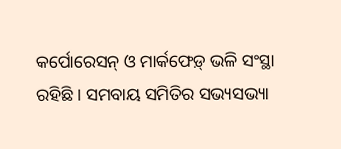କର୍ପୋରେସନ୍ ଓ ମାର୍କଫେଡ଼୍ ଭଳି ସଂସ୍ଥା ରହିଛି । ସମବାୟ ସମିତିର ସଭ୍ୟସଭ୍ୟା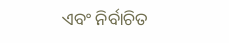ଏବଂ ନିର୍ବାଚିତ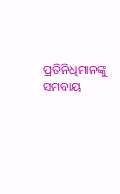ପ୍ରତିନିଧିମାନଙ୍କୁ ସମବାୟ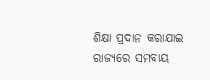ଶିକ୍ଷା ପ୍ରଦାନ କରାଯାଇ ରାଜ୍ୟରେ ସମବାୟ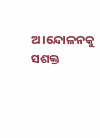ଅ।ନ୍ଦୋଳନକୁ ସଶକ୍ତ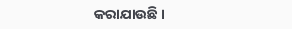କରାଯାଉଛି ।